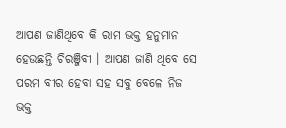ଆପଣ ଜାଣିଥିବେ କି ରାମ ଭକ୍ତ ହନୁମାନ ହେଉଛନ୍ତି ଚିରଞ୍ଜିବୀ । ଆପଣ ଜାଣି ଥିବେ ସେ ପରମ ବୀର ହେବା ସହ ସବୁ ବେଳେ ନିଜ ଭକ୍ତ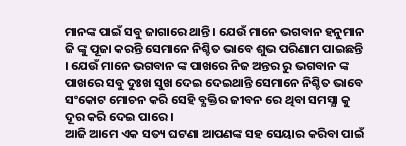ମାନଙ୍କ ପାଇଁ ସବୁ ଜାଗାରେ ଥାନ୍ତି । ଯେଉଁ ମାନେ ଭଗବାନ ହନୁମାନ ଜି ଙ୍କୁ ପୂଜା କରନ୍ତି ସେମାନେ ନିଶ୍ଚିତ ଭାବେ ଶୁଭ ପରିଣାମ ପାଇଛନ୍ତି । ଯେଉଁ ମାନେ ଭଗବାନ ଙ୍କ ପାଖରେ ନିଜ ଅନ୍ତର ରୁ ଭଗବାନ ଙ୍କ ପାଖରେ ସବୁ ଦୁଃଖ ସୁଖ ଦେଇ ଦେଇଥାନ୍ତି ସେମାନେ ନିଶ୍ଚିତ ଭାବେ ସଂକୋଟ ମୋଚନ କରି ସେହି ବ୍ଯକ୍ତିର ଜୀବନ ରେ ଥିବା ସମସ୍ଯା କୁ ଦୂର କରି ଦେଇ ପାରେ ।
ଆଜି ଆମେ ଏକ ସତ୍ୟ ଘଟଣା ଆପଣଙ୍କ ସହ ସେୟାର କରିବା ପାଇଁ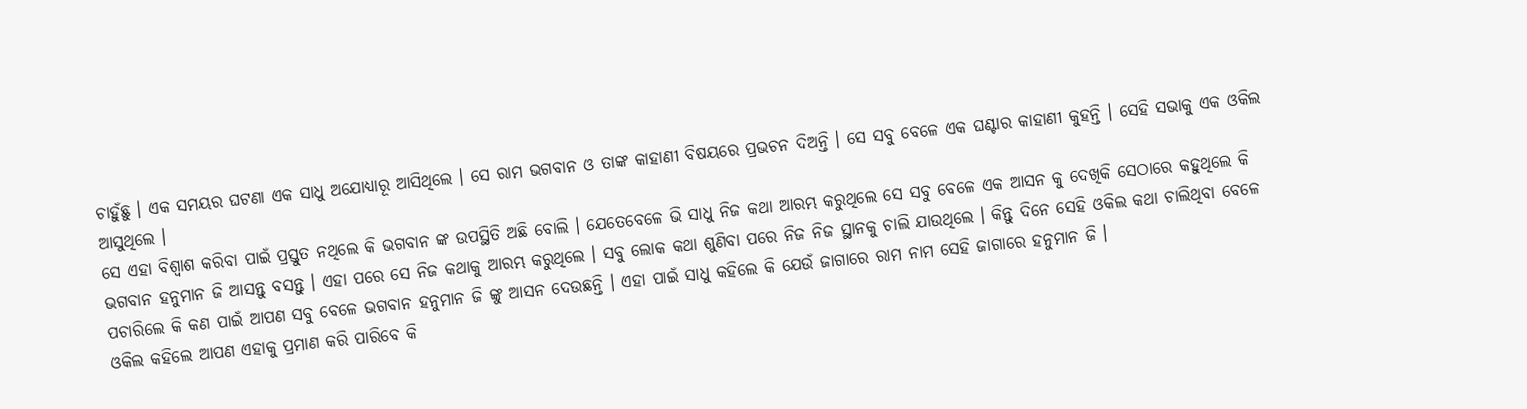ଚାହୁଁଛୁ । ଏକ ସମୟର ଘଟଣା ଏକ ସାଧୁ ଅଯୋଧ୍ୟାରୂ ଆସିଥିଲେ । ସେ ରାମ ଭଗବାନ ଓ ତାଙ୍କ କାହାଣୀ ବିଷୟରେ ପ୍ରଭଚନ ଦିଅନ୍ତି । ସେ ସବୁ ବେଳେ ଏକ ଘଣ୍ଟାର କାହାଣୀ କୁହନ୍ତି । ସେହି ସଭାକୁ ଏକ ଓକିଲ ଆସୁଥିଲେ ।
ସେ ଏହା ବିଶ୍ଵାଶ କରିବା ପାଇଁ ପ୍ରସ୍ତୁତ ନଥିଲେ କି ଭଗବାନ ଙ୍କ ଉପସ୍ଥିତି ଅଛି ବୋଲି । ଯେତେବେଳେ ଭି ସାଧୁ ନିଜ କଥା ଆରମ୍ଭ କରୁଥିଲେ ସେ ସବୁ ବେଳେ ଏକ ଆସନ କୁ ଦେଖିକି ସେଠାରେ କହୁଥିଲେ କି ଭଗବାନ ହନୁମାନ ଜି ଆସନ୍ତୁ ବସନ୍ତୁ । ଏହା ପରେ ସେ ନିଜ କଥାକୁ ଆରମ୍ଭ କରୁଥିଲେ । ସବୁ ଲୋକ କଥା ଶୁଣିବା ପରେ ନିଜ ନିଜ ସ୍ଥାନକୁ ଚାଲି ଯାଉଥିଲେ । କିନ୍ତୁ ଦିନେ ସେହି ଓକିଲ କଥା ଚାଲିଥିବା ବେଳେ ପଚାରିଲେ କି କଣ ପାଇଁ ଆପଣ ସବୁ ବେଳେ ଭଗବାନ ହନୁମାନ ଜି ଙ୍କୁ ଆସନ ଦେଉଛନ୍ତି । ଏହା ପାଇଁ ସାଧୁ କହିଲେ କି ଯେଉଁ ଜାଗାରେ ରାମ ନାମ ସେହି ଜାଗାରେ ହନୁମାନ ଜି ।
ଓକିଲ କହିଲେ ଆପଣ ଏହାକୁ ପ୍ରମାଣ କରି ପାରିବେ କି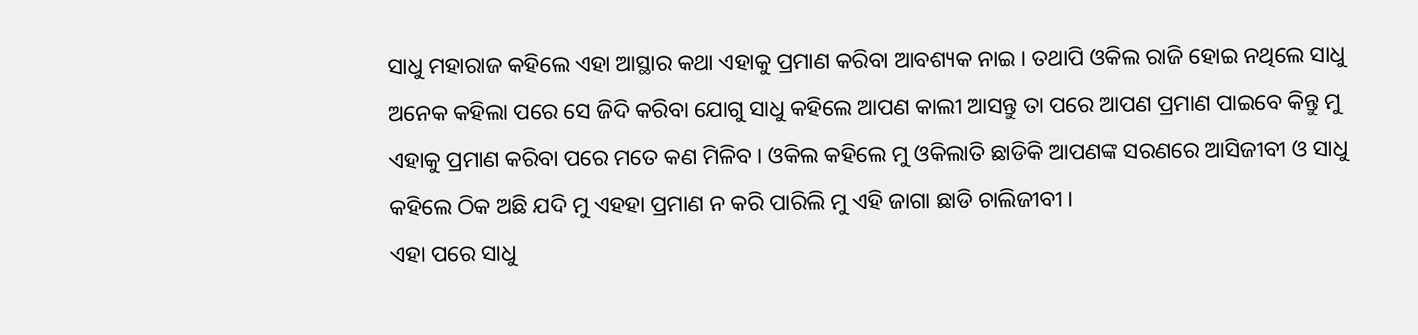ସାଧୁ ମହାରାଜ କହିଲେ ଏହା ଆସ୍ଥାର କଥା ଏହାକୁ ପ୍ରମାଣ କରିବା ଆବଶ୍ୟକ ନାଇ । ତଥାପି ଓକିଲ ରାଜି ହୋଇ ନଥିଲେ ସାଧୁ ଅନେକ କହିଲା ପରେ ସେ ଜିଦି କରିବା ଯୋଗୁ ସାଧୁ କହିଲେ ଆପଣ କାଲୀ ଆସନ୍ତୁ ତା ପରେ ଆପଣ ପ୍ରମାଣ ପାଇବେ କିନ୍ତୁ ମୁ ଏହାକୁ ପ୍ରମାଣ କରିବା ପରେ ମତେ କଣ ମିଳିବ । ଓକିଲ କହିଲେ ମୁ ଓକିଲାତି ଛାଡିକି ଆପଣଙ୍କ ସରଣରେ ଆସିଜୀବୀ ଓ ସାଧୁ କହିଲେ ଠିକ ଅଛି ଯଦି ମୁ ଏହହା ପ୍ରମାଣ ନ କରି ପାରିଲି ମୁ ଏହି ଜାଗା ଛାଡି ଚାଲିଜୀବୀ ।
ଏହା ପରେ ସାଧୁ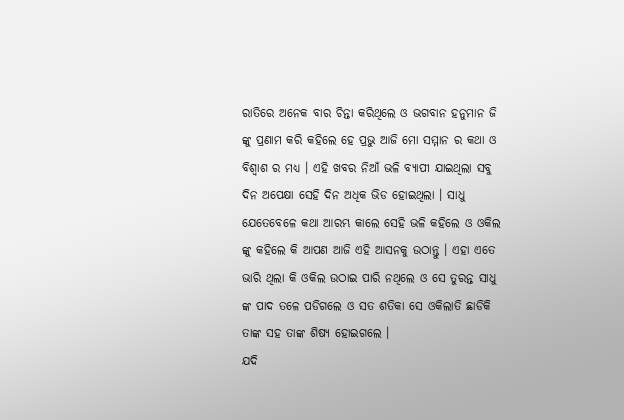ରାତିରେ ଅନେକ ବାର ଚିନ୍ତା କରିଥିଲେ ଓ ଭଗବାନ ହନୁମାନ ଜି ଙ୍କୁ ପ୍ରଣାମ କରି କହିଲେ ହେ ପ୍ରଭୁ ଆଜି ମୋ ସମ୍ମାନ ର କଥା ଓ ବିଶ୍ଵାଶ ର ମଧ୍ୟ । ଏହି ଖବର ନିଆଁ ଭଳି ବ୍ୟାପୀ ଯାଇଥିଲା ସବୁ ଦିନ ଅପେକ୍ଷା ସେହି ଦିନ ଅଧିକ ଭିଡ ହୋଇଥିଲା । ସାଧୁ ଯେତେବେଳେ କଥା ଆରମ୍ଭ କାଲେ ସେହି ଭଳି କହିଲେ ଓ ଓକିଲ ଙ୍କୁ କହିଲେ କି ଆପଣ ଆଜି ଏହି ଆସନକୁ ଉଠାନ୍ତୁ । ଏହା ଏତେ ଭାରି ଥିଲା କି ଓକିଲ ଉଠାଇ ପାରି ନଥିଲେ ଓ ସେ ତୁରନ୍ତ ସାଧୁ ଙ୍କ ପାଦ ତଳେ ପଡିଗଲେ ଓ ସତ ଶତିକା ସେ ଓକିଲାତି ଛାଡିକି ତାଙ୍କ ସହ ତାଙ୍କ ଶିଷ୍ୟ ହୋଇଗଲେ ।
ଯଦି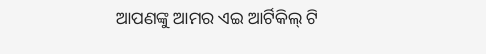ଆପଣଙ୍କୁ ଆମର ଏଇ ଆର୍ଟିକିଲ୍ ଟି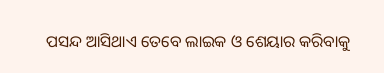ପସନ୍ଦ ଆସିଥାଏ ତେବେ ଲାଇକ ଓ ଶେୟାର କରିବାକୁ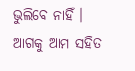ଭୁଲିବେ ନାହିଁ । ଆଗକୁ ଆମ ସହିତ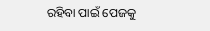ରହିବା ପାଇଁ ପେଜକୁ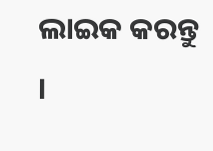ଲାଇକ କରନ୍ତୁ ।